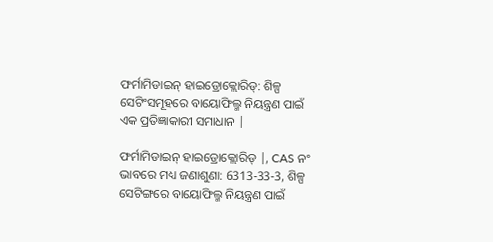ଫର୍ମାମିଡାଇନ୍ ହାଇଡ୍ରୋକ୍ଲୋରିଡ୍: ଶିଳ୍ପ ସେଟିଂସମୂହରେ ବାୟୋଫିଲ୍ମ ନିୟନ୍ତ୍ରଣ ପାଇଁ ଏକ ପ୍ରତିଜ୍ଞାକାରୀ ସମାଧାନ |

ଫର୍ମାମିଡାଇନ୍ ହାଇଡ୍ରୋକ୍ଲୋରିଡ୍ |, CAS ନଂ ଭାବରେ ମଧ୍ୟ ଜଣାଶୁଣା: 6313-33-3, ଶିଳ୍ପ ସେଟିଙ୍ଗରେ ବାୟୋଫିଲ୍ମ ନିୟନ୍ତ୍ରଣ ପାଇଁ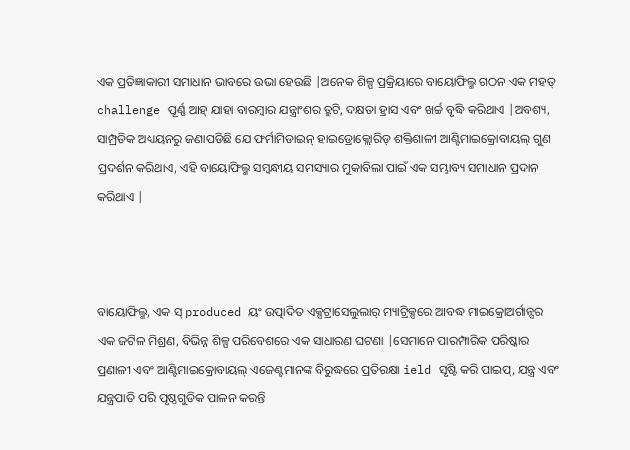ଏକ ପ୍ରତିଜ୍ଞାକାରୀ ସମାଧାନ ଭାବରେ ଉଭା ହେଉଛି |ଅନେକ ଶିଳ୍ପ ପ୍ରକ୍ରିୟାରେ ବାୟୋଫିଲ୍ମ ଗଠନ ଏକ ମହତ୍ challenge ପୂର୍ଣ୍ଣ ଆହ୍ ଯାହା ବାରମ୍ବାର ଯନ୍ତ୍ରାଂଶର ତ୍ରୁଟି, ଦକ୍ଷତା ହ୍ରାସ ଏବଂ ଖର୍ଚ୍ଚ ବୃଦ୍ଧି କରିଥାଏ |ଅବଶ୍ୟ, ସାମ୍ପ୍ରତିକ ଅଧ୍ୟୟନରୁ ଜଣାପଡିଛି ଯେ ଫର୍ମାମିଡାଇନ୍ ହାଇଡ୍ରୋକ୍ଲୋରିଡ୍ ଶକ୍ତିଶାଳୀ ଆଣ୍ଟିମାଇକ୍ରୋବାୟଲ୍ ଗୁଣ ପ୍ରଦର୍ଶନ କରିଥାଏ, ଏହି ବାୟୋଫିଲ୍ମ ସମ୍ବନ୍ଧୀୟ ସମସ୍ୟାର ମୁକାବିଲା ପାଇଁ ଏକ ସମ୍ଭାବ୍ୟ ସମାଧାନ ପ୍ରଦାନ କରିଥାଏ |



ବାୟୋଫିଲ୍ମ, ଏକ ସ୍ produced ୟଂ ଉତ୍ପାଦିତ ଏକ୍ସଟ୍ରାସେଲୁଲାର୍ ମ୍ୟାଟ୍ରିକ୍ସରେ ଆବଦ୍ଧ ମାଇକ୍ରୋଅର୍ଗାନ୍ସର ଏକ ଜଟିଳ ମିଶ୍ରଣ, ବିଭିନ୍ନ ଶିଳ୍ପ ପରିବେଶରେ ଏକ ସାଧାରଣ ଘଟଣା |ସେମାନେ ପାରମ୍ପାରିକ ପରିଷ୍କାର ପ୍ରଣାଳୀ ଏବଂ ଆଣ୍ଟିମାଇକ୍ରୋବାୟଲ୍ ଏଜେଣ୍ଟମାନଙ୍କ ବିରୁଦ୍ଧରେ ପ୍ରତିରକ୍ଷା ield ସୃଷ୍ଟି କରି ପାଇପ୍, ଯନ୍ତ୍ର ଏବଂ ଯନ୍ତ୍ରପାତି ପରି ପୃଷ୍ଠଗୁଡିକ ପାଳନ କରନ୍ତି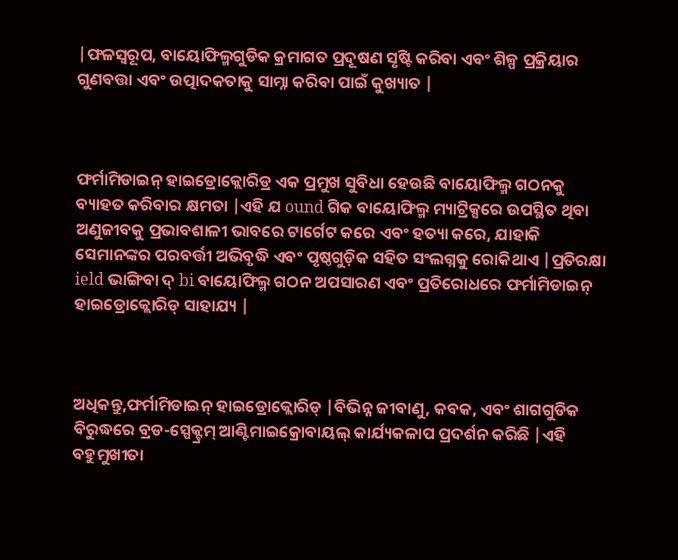|ଫଳସ୍ୱରୂପ, ବାୟୋଫିଲ୍ମଗୁଡିକ କ୍ରମାଗତ ପ୍ରଦୂଷଣ ସୃଷ୍ଟି କରିବା ଏବଂ ଶିଳ୍ପ ପ୍ରକ୍ରିୟାର ଗୁଣବତ୍ତା ଏବଂ ଉତ୍ପାଦକତାକୁ ସାମ୍ନା କରିବା ପାଇଁ କୁଖ୍ୟାତ |



ଫର୍ମାମିଡାଇନ୍ ହାଇଡ୍ରୋକ୍ଲୋରିଡ୍ର ଏକ ପ୍ରମୁଖ ସୁବିଧା ହେଉଛି ବାୟୋଫିଲ୍ମ ଗଠନକୁ ବ୍ୟାହତ କରିବାର କ୍ଷମତା |ଏହି ଯ ound ଗିକ ବାୟୋଫିଲ୍ମ ମ୍ୟାଟ୍ରିକ୍ସରେ ଉପସ୍ଥିତ ଥିବା ଅଣୁଜୀବକୁ ପ୍ରଭାବଶାଳୀ ଭାବରେ ଟାର୍ଗେଟ କରେ ଏବଂ ହତ୍ୟା କରେ, ଯାହାକି ସେମାନଙ୍କର ପରବର୍ତ୍ତୀ ଅଭିବୃଦ୍ଧି ଏବଂ ପୃଷ୍ଠଗୁଡ଼ିକ ସହିତ ସଂଲଗ୍ନକୁ ରୋକିଥାଏ |ପ୍ରତିରକ୍ଷା ield ଭାଙ୍ଗିବା ଦ୍ bi ବାୟୋଫିଲ୍ମ ଗଠନ ଅପସାରଣ ଏବଂ ପ୍ରତିରୋଧରେ ଫର୍ମାମିଡାଇନ୍ ହାଇଡ୍ରୋକ୍ଲୋରିଡ୍ ସାହାଯ୍ୟ |



ଅଧିକନ୍ତୁ,ଫର୍ମାମିଡାଇନ୍ ହାଇଡ୍ରୋକ୍ଲୋରିଡ୍ |ବିଭିନ୍ନ ଜୀବାଣୁ, କବକ, ଏବଂ ଶାଗଗୁଡିକ ବିରୁଦ୍ଧରେ ବ୍ରଡ-ସ୍ପେକ୍ଟ୍ରମ୍ ଆଣ୍ଟିମାଇକ୍ରୋବାୟଲ୍ କାର୍ଯ୍ୟକଳାପ ପ୍ରଦର୍ଶନ କରିଛି |ଏହି ବହୁମୁଖୀତା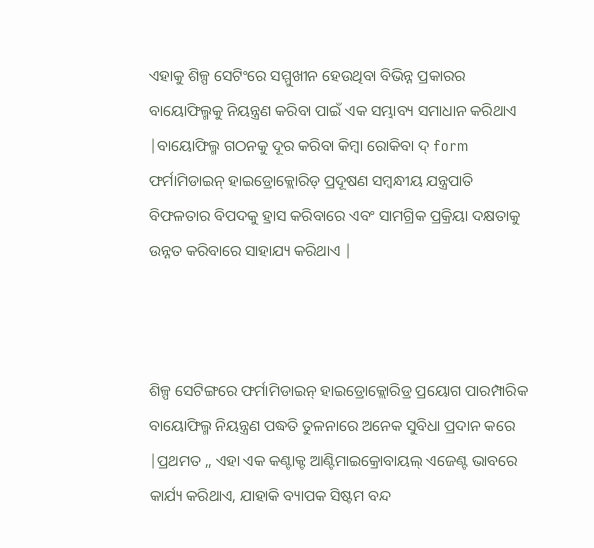ଏହାକୁ ଶିଳ୍ପ ସେଟିଂରେ ସମ୍ମୁଖୀନ ହେଉଥିବା ବିଭିନ୍ନ ପ୍ରକାରର ବାୟୋଫିଲ୍ମକୁ ନିୟନ୍ତ୍ରଣ କରିବା ପାଇଁ ଏକ ସମ୍ଭାବ୍ୟ ସମାଧାନ କରିଥାଏ |ବାୟୋଫିଲ୍ମ ଗଠନକୁ ଦୂର କରିବା କିମ୍ବା ରୋକିବା ଦ୍ form ଫର୍ମାମିଡାଇନ୍ ହାଇଡ୍ରୋକ୍ଲୋରିଡ୍ ପ୍ରଦୂଷଣ ସମ୍ବନ୍ଧୀୟ ଯନ୍ତ୍ରପାତି ବିଫଳତାର ବିପଦକୁ ହ୍ରାସ କରିବାରେ ଏବଂ ସାମଗ୍ରିକ ପ୍ରକ୍ରିୟା ଦକ୍ଷତାକୁ ଉନ୍ନତ କରିବାରେ ସାହାଯ୍ୟ କରିଥାଏ |



ଶିଳ୍ପ ସେଟିଙ୍ଗରେ ଫର୍ମାମିଡାଇନ୍ ହାଇଡ୍ରୋକ୍ଲୋରିଡ୍ର ପ୍ରୟୋଗ ପାରମ୍ପାରିକ ବାୟୋଫିଲ୍ମ ନିୟନ୍ତ୍ରଣ ପଦ୍ଧତି ତୁଳନାରେ ଅନେକ ସୁବିଧା ପ୍ରଦାନ କରେ |ପ୍ରଥମତ ,, ଏହା ଏକ କଣ୍ଟାକ୍ଟ ଆଣ୍ଟିମାଇକ୍ରୋବାୟଲ୍ ଏଜେଣ୍ଟ ଭାବରେ କାର୍ଯ୍ୟ କରିଥାଏ, ଯାହାକି ବ୍ୟାପକ ସିଷ୍ଟମ ବନ୍ଦ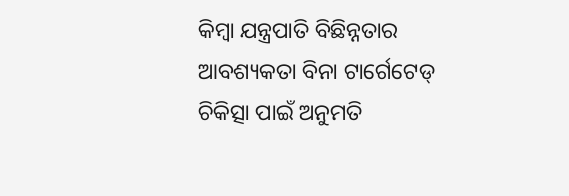କିମ୍ବା ଯନ୍ତ୍ରପାତି ବିଛିନ୍ନତାର ଆବଶ୍ୟକତା ବିନା ଟାର୍ଗେଟେଡ୍ ଚିକିତ୍ସା ପାଇଁ ଅନୁମତି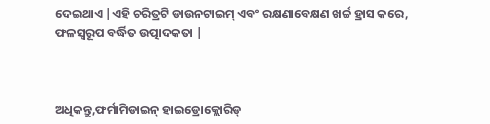ଦେଇଥାଏ |ଏହି ଚରିତ୍ରଟି ଡାଉନଟାଇମ୍ ଏବଂ ରକ୍ଷଣାବେକ୍ଷଣ ଖର୍ଚ୍ଚ ହ୍ରାସ କରେ, ଫଳସ୍ୱରୂପ ବର୍ଦ୍ଧିତ ଉତ୍ପାଦକତା |



ଅଧିକନ୍ତୁ,ଫର୍ମାମିଡାଇନ୍ ହାଇଡ୍ରୋକ୍ଲୋରିଡ୍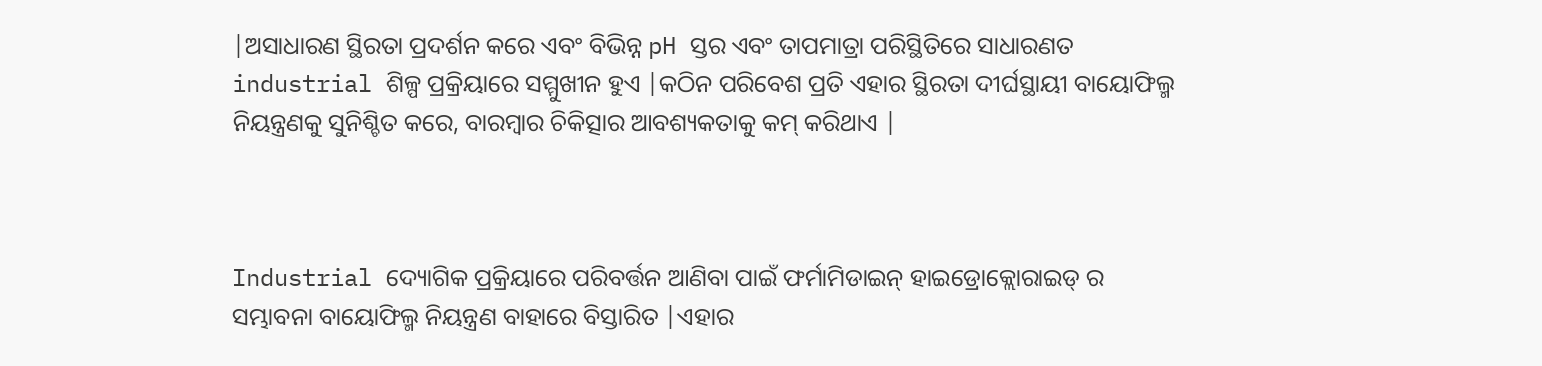|ଅସାଧାରଣ ସ୍ଥିରତା ପ୍ରଦର୍ଶନ କରେ ଏବଂ ବିଭିନ୍ନ pH ସ୍ତର ଏବଂ ତାପମାତ୍ରା ପରିସ୍ଥିତିରେ ସାଧାରଣତ industrial ଶିଳ୍ପ ପ୍ରକ୍ରିୟାରେ ସମ୍ମୁଖୀନ ହୁଏ |କଠିନ ପରିବେଶ ପ୍ରତି ଏହାର ସ୍ଥିରତା ଦୀର୍ଘସ୍ଥାୟୀ ବାୟୋଫିଲ୍ମ ନିୟନ୍ତ୍ରଣକୁ ସୁନିଶ୍ଚିତ କରେ, ବାରମ୍ବାର ଚିକିତ୍ସାର ଆବଶ୍ୟକତାକୁ କମ୍ କରିଥାଏ |



Industrial ଦ୍ୟୋଗିକ ପ୍ରକ୍ରିୟାରେ ପରିବର୍ତ୍ତନ ଆଣିବା ପାଇଁ ଫର୍ମାମିଡାଇନ୍ ହାଇଡ୍ରୋକ୍ଲୋରାଇଡ୍ ର ସମ୍ଭାବନା ବାୟୋଫିଲ୍ମ ନିୟନ୍ତ୍ରଣ ବାହାରେ ବିସ୍ତାରିତ |ଏହାର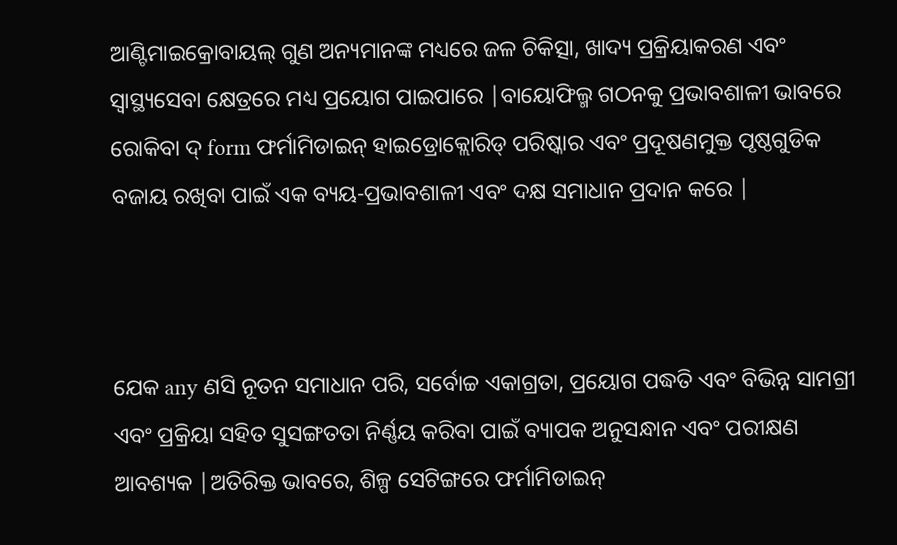ଆଣ୍ଟିମାଇକ୍ରୋବାୟଲ୍ ଗୁଣ ଅନ୍ୟମାନଙ୍କ ମଧ୍ୟରେ ଜଳ ଚିକିତ୍ସା, ଖାଦ୍ୟ ପ୍ରକ୍ରିୟାକରଣ ଏବଂ ସ୍ୱାସ୍ଥ୍ୟସେବା କ୍ଷେତ୍ରରେ ମଧ୍ୟ ପ୍ରୟୋଗ ପାଇପାରେ |ବାୟୋଫିଲ୍ମ ଗଠନକୁ ପ୍ରଭାବଶାଳୀ ଭାବରେ ରୋକିବା ଦ୍ form ଫର୍ମାମିଡାଇନ୍ ହାଇଡ୍ରୋକ୍ଲୋରିଡ୍ ପରିଷ୍କାର ଏବଂ ପ୍ରଦୂଷଣମୁକ୍ତ ପୃଷ୍ଠଗୁଡିକ ବଜାୟ ରଖିବା ପାଇଁ ଏକ ବ୍ୟୟ-ପ୍ରଭାବଶାଳୀ ଏବଂ ଦକ୍ଷ ସମାଧାନ ପ୍ରଦାନ କରେ |



ଯେକ any ଣସି ନୂତନ ସମାଧାନ ପରି, ସର୍ବୋଚ୍ଚ ଏକାଗ୍ରତା, ପ୍ରୟୋଗ ପଦ୍ଧତି ଏବଂ ବିଭିନ୍ନ ସାମଗ୍ରୀ ଏବଂ ପ୍ରକ୍ରିୟା ସହିତ ସୁସଙ୍ଗତତା ନିର୍ଣ୍ଣୟ କରିବା ପାଇଁ ବ୍ୟାପକ ଅନୁସନ୍ଧାନ ଏବଂ ପରୀକ୍ଷଣ ଆବଶ୍ୟକ |ଅତିରିକ୍ତ ଭାବରେ, ଶିଳ୍ପ ସେଟିଙ୍ଗରେ ଫର୍ମାମିଡାଇନ୍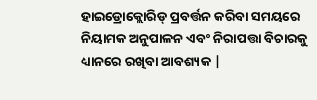ହାଇଡ୍ରୋକ୍ଲୋରିଡ୍ ପ୍ରବର୍ତ୍ତନ କରିବା ସମୟରେ ନିୟାମକ ଅନୁପାଳନ ଏବଂ ନିରାପତ୍ତା ବିଚାରକୁ ଧ୍ୟାନରେ ରଖିବା ଆବଶ୍ୟକ |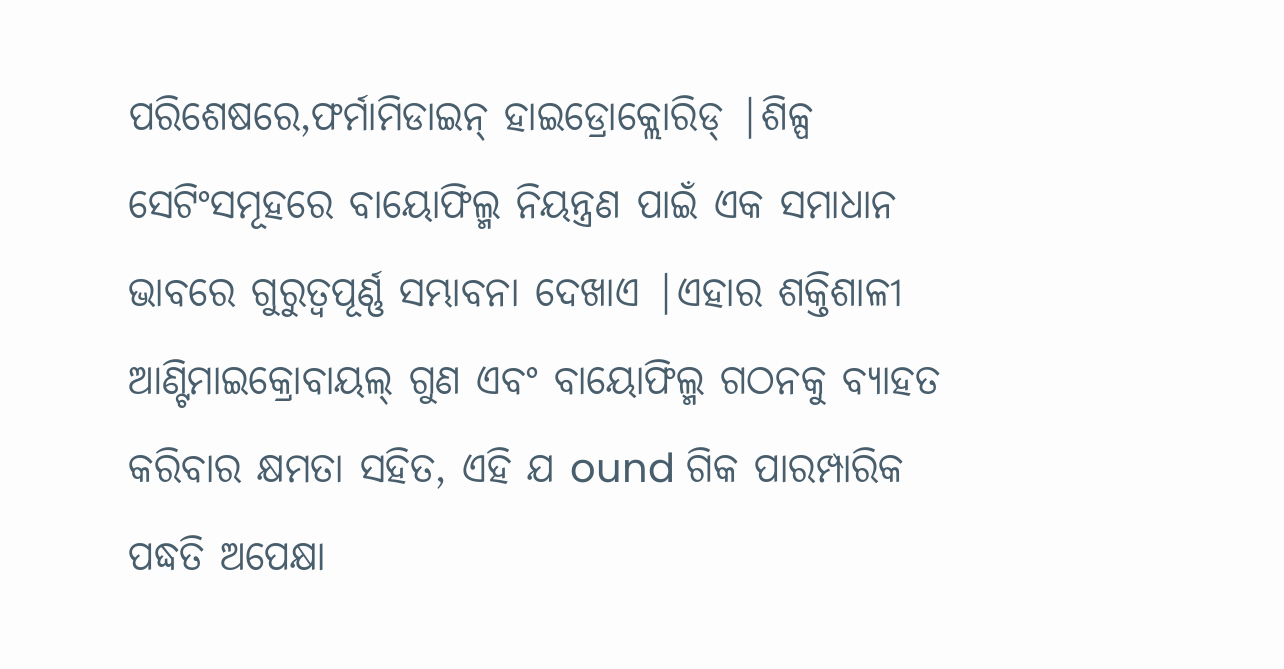ପରିଶେଷରେ,ଫର୍ମାମିଡାଇନ୍ ହାଇଡ୍ରୋକ୍ଲୋରିଡ୍ |ଶିଳ୍ପ ସେଟିଂସମୂହରେ ବାୟୋଫିଲ୍ମ ନିୟନ୍ତ୍ରଣ ପାଇଁ ଏକ ସମାଧାନ ଭାବରେ ଗୁରୁତ୍ୱପୂର୍ଣ୍ଣ ସମ୍ଭାବନା ଦେଖାଏ |ଏହାର ଶକ୍ତିଶାଳୀ ଆଣ୍ଟିମାଇକ୍ରୋବାୟଲ୍ ଗୁଣ ଏବଂ ବାୟୋଫିଲ୍ମ ଗଠନକୁ ବ୍ୟାହତ କରିବାର କ୍ଷମତା ସହିତ, ଏହି ଯ ound ଗିକ ପାରମ୍ପାରିକ ପଦ୍ଧତି ଅପେକ୍ଷା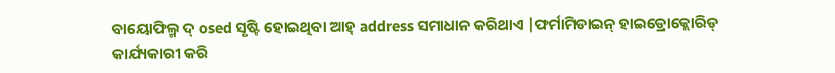ବାୟୋଫିଲ୍ମ ଦ୍ osed ସୃଷ୍ଟି ହୋଇଥିବା ଆହ୍ address ସମାଧାନ କରିଥାଏ |ଫର୍ମାମିଡାଇନ୍ ହାଇଡ୍ରୋକ୍ଲୋରିଡ୍ କାର୍ଯ୍ୟକାରୀ କରି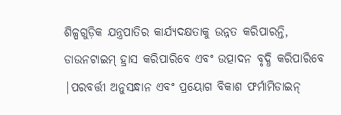ଶିଳ୍ପଗୁଡ଼ିକ ଯନ୍ତ୍ରପାତିର କାର୍ଯ୍ୟଦକ୍ଷତାକୁ ଉନ୍ନତ କରିପାରନ୍ତି, ଡାଉନଟାଇମ୍ ହ୍ରାସ କରିପାରିବେ ଏବଂ ଉତ୍ପାଦନ ବୃଦ୍ଧି କରିପାରିବେ |ପରବର୍ତ୍ତୀ ଅନୁସନ୍ଧାନ ଏବଂ ପ୍ରୟୋଗ ବିକାଶ ଫର୍ମାମିଡାଇନ୍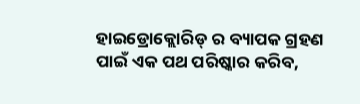ହାଇଡ୍ରୋକ୍ଲୋରିଡ୍ ର ବ୍ୟାପକ ଗ୍ରହଣ ପାଇଁ ଏକ ପଥ ପରିଷ୍କାର କରିବ,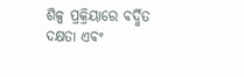ଶିଳ୍ପ ପ୍ରକ୍ରିୟାରେ ବର୍ଦ୍ଧିତ ଦକ୍ଷତା ଏବଂ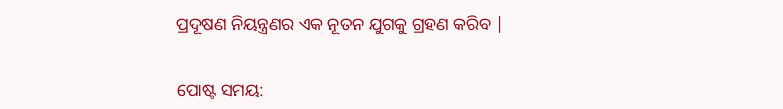ପ୍ରଦୂଷଣ ନିୟନ୍ତ୍ରଣର ଏକ ନୂତନ ଯୁଗକୁ ଗ୍ରହଣ କରିବ |


ପୋଷ୍ଟ ସମୟ: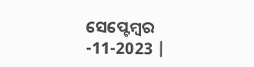ସେପ୍ଟେମ୍ବର -11-2023 |